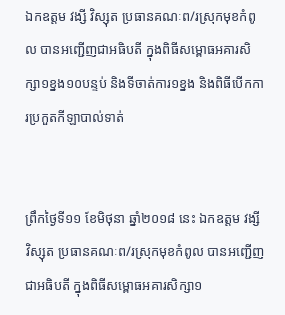ឯកឧត្តម វង្សី វិស្សុត ប្រធានគណៈព/រស្រុកមុខកំពូល បានអញ្ជើញជាអធិបតី ក្នុងពិធីសម្ពោធអគារសិក្សា១ខ្នង១០បន្ទប់ និងទីចាត់ការ១ខ្នង និងពិធីបើកការប្រកួតកីឡាបាល់ទាត់


ព្រឹកថ្ងៃទី១១ ខែមិថុនា ឆ្នាំ២០១៨ នេះ ឯកឧត្តម វង្សី វិស្សុត ប្រធានគណៈព/រស្រុកមុខកំពូល បានអញ្ជើញជាអធិបតី ក្នុងពិធីសម្ពោធអគារសិក្សា១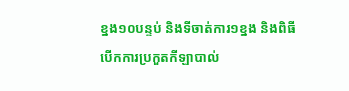ខ្នង១០បន្ទប់ និងទីចាត់ការ១ខ្នង និងពិធីបើកការប្រកួតកីឡាបាល់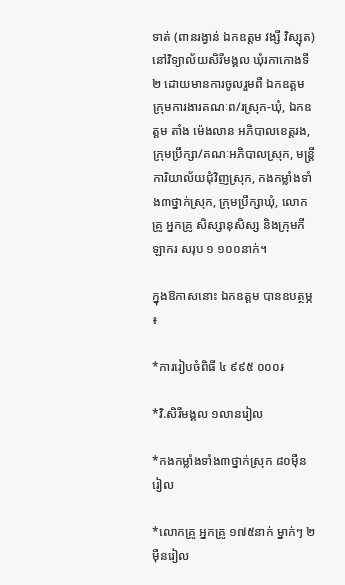ទាត់ (ពានរង្វាន់ ឯកឧត្តម វង្សី វិស្សុត) នៅវិទ្យាល័យសិរីមង្គល ឃុំរកាកោងទី២ ដោយមានការចូលរួមពី ឯកឧត្តម ក្រុមការងារគណៈព/រស្រុក-ឃុំ, ឯកឧត្តម តាំង ម៉េងលាន អភិបាលខេត្តរង, ក្រុមប្រឹក្សា/គណៈអភិបាលស្រុក, មន្ត្រីការិយាល័យជុំវិញស្រុក, កងកម្លាំងទាំង៣ថ្នាក់ស្រុក, ក្រុមប្រឹក្សាឃុំ, លោកគ្រូ អ្នកគ្រូ សិស្សានុសិស្ស និងក្រុមកីឡាករ សរុប ១ ១០០នាក់។

ក្នុងឱកាសនោះ ឯកឧត្តម បានឧបត្ថម្ភ ៖

*ការរៀបចំពិធី ៤ ៩៩៥ ០០០៛

*វិ.សិរីមង្គល ១លានរៀល

*កងកម្លាំងទាំង៣ថ្នាក់ស្រុក ៨០ម៉ឺនរៀល

*លោកគ្រូ អ្នកគ្រូ ១៧៥នាក់ ម្នាក់ៗ ២ម៉ឺនរៀល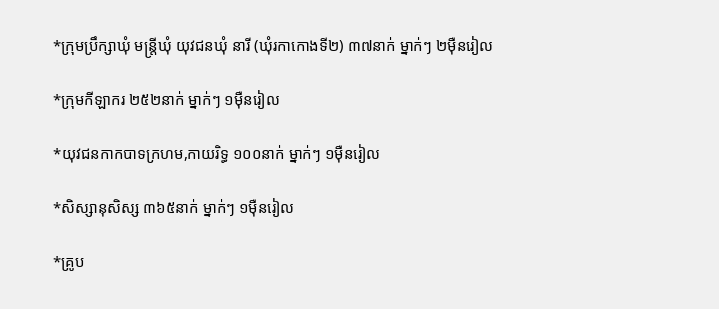*ក្រុមប្រឹក្សាឃុំ មន្រ្តីឃុំ យុវជនឃុំ នារី (ឃុំរកាកោងទី២) ៣៧នាក់ ម្នាក់ៗ ២ម៉ឺនរៀល

*ក្រុមកីឡាករ ២៥២នាក់ ម្នាក់ៗ ១ម៉ឺនរៀល

*យុវជនកាកបាទក្រហម,កាយរិទ្ធ ១០០នាក់ ម្នាក់ៗ ១ម៉ឺនរៀល

*សិស្សានុសិស្ស ៣៦៥នាក់ ម្នាក់ៗ ១ម៉ឺនរៀល

*គ្រូប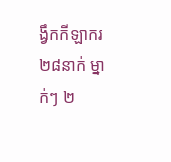ង្វឹកកីឡាករ ២៨នាក់ ម្នាក់ៗ ២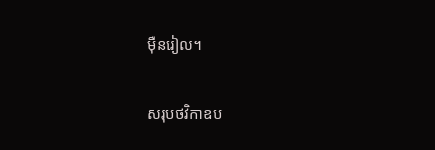ម៉ឺនរៀល។

សរុបថវិកាឧប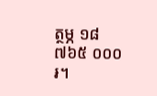ត្ថម្ភ ១៨ ៧៦៥ ០០០៛។